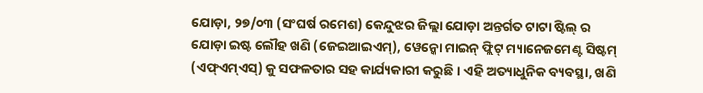ଯୋଡ଼ା, ୨୭/୦୩ (ସଂଘର୍ଷ ରମେଶ) କେନ୍ଦୁଝର ଜିଲ୍ଲା ଯୋଡ଼ା ଅନ୍ତର୍ଗତ ଟାଟା ଷ୍ଟିଲ୍ ର ଯୋଡ଼ା ଇଷ୍ଟ ଲୌହ ଖଣି (ଜେଇଆଇଏମ୍), ୱେନ୍କୋ ମାଇନ୍ ଫ୍ଲିଟ୍ ମ୍ୟାନେଜମେଣ୍ଟ ସିଷ୍ଟମ୍ (ଏଫ୍ଏମ୍ଏସ୍) କୁ ସଫଳତାର ସହ କାର୍ଯ୍ୟକାରୀ କରୁଛି । ଏହି ଅତ୍ୟାଧୁନିକ ବ୍ୟବସ୍ଥା, ଖଣି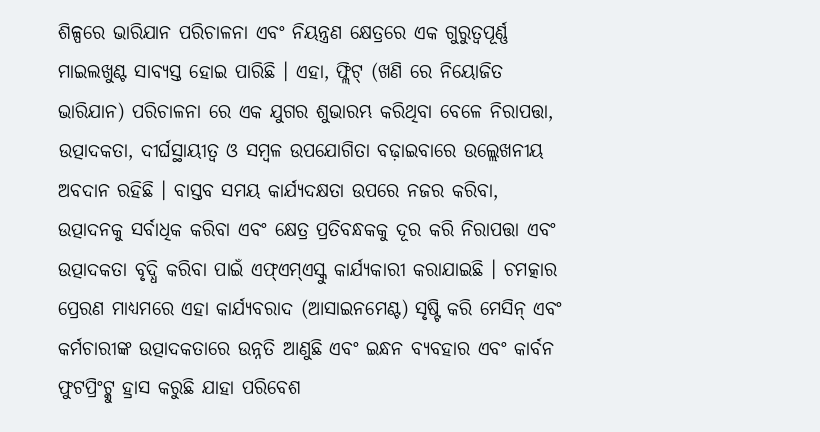ଶିଳ୍ପରେ ଭାରିଯାନ ପରିଚାଳନା ଏବଂ ନିୟନ୍ତ୍ରଣ କ୍ଷେତ୍ରରେ ଏକ ଗୁରୁତ୍ୱପୂର୍ଣ୍ଣ ମାଇଲଖୁଣ୍ଟ ସାବ୍ୟସ୍ତ ହୋଇ ପାରିଛି । ଏହା, ଫ୍ଲିଟ୍ (ଖଣି ରେ ନିୟୋଜିତ ଭାରିଯାନ) ପରିଚାଳନା ରେ ଏକ ଯୁଗର ଶୁଭାରମ୍ଭ କରିଥିବା ବେଳେ ନିରାପତ୍ତା, ଉତ୍ପାଦକତା, ଦୀର୍ଘସ୍ଥାୟୀତ୍ୱ ଓ ସମ୍ବଳ ଉପଯୋଗିତା ବଢ଼ାଇବାରେ ଉଲ୍ଲେଖନୀୟ ଅବଦାନ ରହିଛି । ବାସ୍ତବ ସମୟ କାର୍ଯ୍ୟଦକ୍ଷତା ଉପରେ ନଜର କରିବା, ଉତ୍ପାଦନକୁ ସର୍ବାଧିକ କରିବା ଏବଂ କ୍ଷେତ୍ର ପ୍ରତିବନ୍ଧକକୁ ଦୂର କରି ନିରାପତ୍ତା ଏବଂ ଉତ୍ପାଦକତା ବୃଦ୍ଧି କରିବା ପାଇଁ ଏଫ୍ଏମ୍ଏସ୍କୁ କାର୍ଯ୍ୟକାରୀ କରାଯାଇଛି । ଚମତ୍କାର ପ୍ରେରଣ ମାଧ୍ୟମରେ ଏହା କାର୍ଯ୍ୟବରାଦ (ଆସାଇନମେଣ୍ଟ) ସୃଷ୍ଟି କରି ମେସିନ୍ ଏବଂ କର୍ମଚାରୀଙ୍କ ଉତ୍ପାଦକତାରେ ଉନ୍ନତି ଆଣୁଛି ଏବଂ ଇନ୍ଧନ ବ୍ୟବହାର ଏବଂ କାର୍ବନ ଫୁଟପ୍ରିଂଟ୍କୁ ହ୍ରାସ କରୁଛି ଯାହା ପରିବେଶ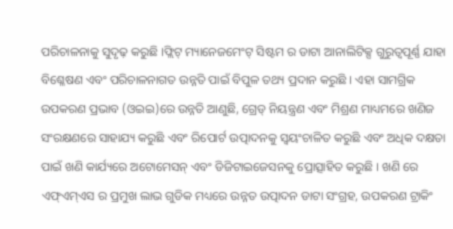ପରିଚାଳନାକୁ ସୁଦୃଢ଼ କରୁଛି ।ଫ୍ଲିଟ୍ ମ୍ୟାନେଜମେଂଟ୍ ସିଷ୍ଟମ ର ଡାଟା ଆନାଲିଟିକ୍ସ ଗୁରୁତ୍ୱପୂର୍ଣ୍ଣ ଯାହା ବିଶ୍ଳେଷଣ ଏବଂ ପରିଚାଳନାଗତ ଉନ୍ନତି ପାଇଁ ବିପୁଳ ତଥ୍ୟ ପ୍ରଦାନ କରୁଛି । ଏହା ସାମଗ୍ରିକ ଉପକରଣ ପ୍ରଭାବ (ଓଇଇ)ରେ ଉନ୍ନତି ଆଣୁଛି, ଗ୍ରେଡ୍ ନିୟନ୍ତ୍ରଣ ଏବଂ ମିଶ୍ରଣ ମାଧ୍ୟମରେ ଖଣିଜ ସଂରକ୍ଷଣରେ ସାହାଯ୍ୟ କରୁଛି ଏବଂ ରିପୋର୍ଟ ଉତ୍ପାଦନକୁ ସ୍ୱୟଂଚାଳିତ କରୁଛି ଏବଂ ଅଧିକ ଦକ୍ଷତା ପାଇଁ ଖଣି କାର୍ଯ୍ୟରେ ଅଟୋମେସନ୍ ଏବଂ ଡିଜିଟାଇଜେସନକୁ ପ୍ରୋତ୍ସାହିତ କରୁଛି । ଖଣି ରେ ଏଫ୍ଏମ୍ଏସ ର ପ୍ରମୁଖ ଲାଭ ଗୁଡିକ ମଧ୍ୟରେ ଉନ୍ନତ ଉତ୍ପାଦନ ଡାଟା ସଂଗ୍ରହ, ଉପକରଣ ଟ୍ରାକିଂ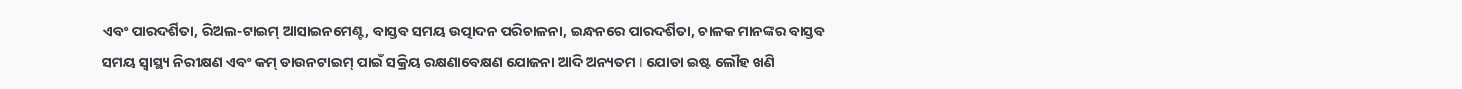ଏବଂ ପାରଦର୍ଶିତା, ରିଅଲ-ଟାଇମ୍ ଆସାଇନମେଣ୍ଟ, ବାସ୍ତବ ସମୟ ଉତ୍ପାଦନ ପରିଚାଳନା, ଇନ୍ଧନରେ ପାରଦର୍ଶିତା, ଚାଳକ ମାନଙ୍କର ବାସ୍ତବ ସମୟ ସ୍ୱାସ୍ଥ୍ୟ ନିରୀକ୍ଷଣ ଏବଂ କମ୍ ଡାଉନଟାଇମ୍ ପାଇଁ ସକ୍ରିୟ ରକ୍ଷଣାବେକ୍ଷଣ ଯୋଜନା ଆଦି ଅନ୍ୟତମ I ଯୋଡା ଇଷ୍ଟ ଲୌହ ଖଣି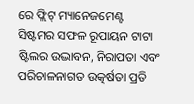ରେ ଫ୍ଲିଟ୍ ମ୍ୟାନେଜମେଣ୍ଟ ସିଷ୍ଟମର ସଫଳ ରୂପାୟନ ଟାଟା ଷ୍ଟିଲର ଉଦ୍ଭାବନ, ନିରାପତା ଏବଂ ପରିଚାଳନାଗତ ଉତ୍କର୍ଷତା ପ୍ରତି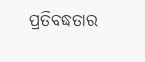ପ୍ରତିବଦ୍ଧତାର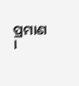ପ୍ରମାଣ ।